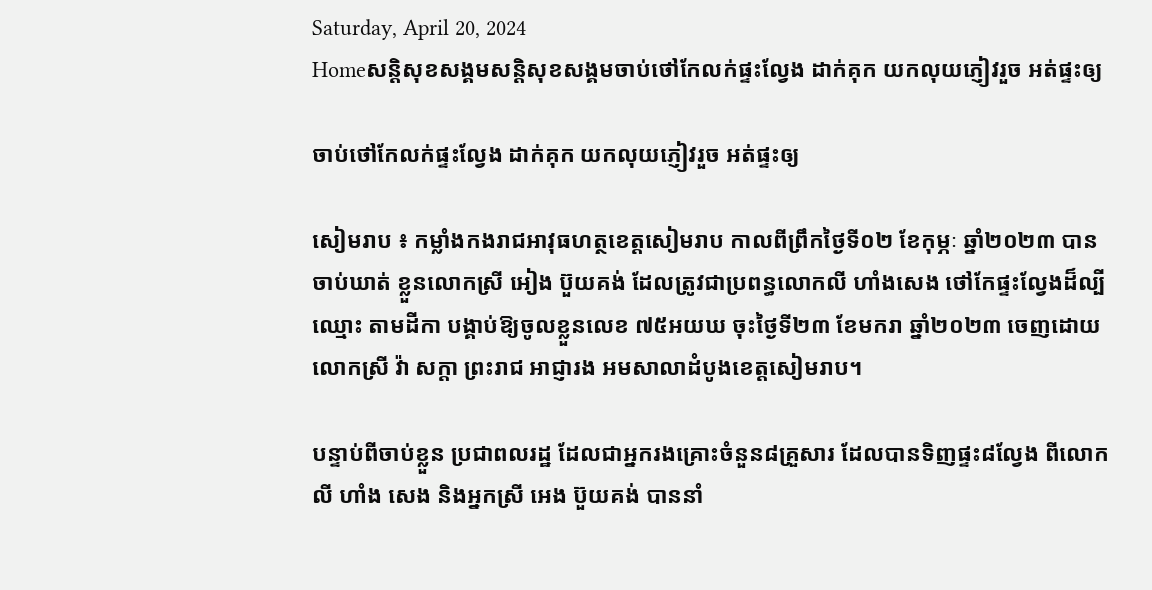Saturday, April 20, 2024
Homeសន្ដិសុខសង្គមសន្តិសុខសង្គមចាប់ថៅកែលក់ផ្ទះល្វែង ដាក់គុក យកលុយភ្ញៀវរួច អត់ផ្ទះឲ្យ

ចាប់ថៅកែលក់ផ្ទះល្វែង ដាក់គុក យកលុយភ្ញៀវរួច អត់ផ្ទះឲ្យ

សៀមរាប ៖ កម្លាំងកងរាជអាវុធហត្ថខេត្តសៀមរាប កាលពីព្រឹកថ្ងៃទី០២ ខែកុម្ភៈ ឆ្នាំ២០២៣ បានចាប់ឃាត់ ខ្លួនលោកស្រី អៀង ប៊ួយគង់ ដែលត្រូវជាប្រពន្ធលោកលី ហាំងសេង ថៅកែផ្ទះល្វែងដ៏ល្បីឈ្មោះ តាមដីកា បង្គាប់ឱ្យចូលខ្លួនលេខ ៧៥អយឃ ចុះថ្ងៃទី២៣ ខែមករា ឆ្នាំ២០២៣ ចេញដោយលោកស្រី វ៉ា សក្តា ព្រះរាជ អាជ្ញារង អមសាលាដំបូងខេត្តសៀមរាប។

បន្ទាប់ពីចាប់ខ្លួន ប្រជាពលរដ្ឋ ដែលជាអ្នករងគ្រោះចំនួន៨គ្រួសារ ដែលបានទិញផ្ទះ៨ល្វែង ពីលោកលី ហាំង សេង និងអ្នកស្រី អេង ប៊ួយគង់ បាននាំ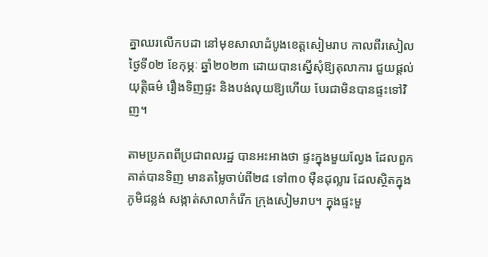គ្នាឈរលើកបដា នៅមុខសាលាដំបូងខេត្តសៀមរាប កាលពីរសៀល ថ្ងៃទី០២ ខែកុម្ភៈ ឆ្នាំ២០២៣ ដោយបានស្នើសុំឱ្យតុលាការ ជួយផ្តល់យុត្តិធម៌ រឿងទិញផ្ទះ និងបង់លុយឱ្យហើយ បែរជាមិនបានផ្ទះទៅវិញ។

តាមប្រភពពីប្រជាពលរដ្ឋ បានអះអាងថា ផ្ទះក្នុងមួយល្វែង ដែលពួកគាត់បានទិញ មានតម្លៃចាប់ពី២៨ ទៅ៣០ ម៉ឺនដុល្លារ ដែលស្ថិតក្នុងភូមិជន្លង់ សង្កាត់សាលាកំរើក ក្រុងសៀមរាប។ ក្នុងផ្ទះមួ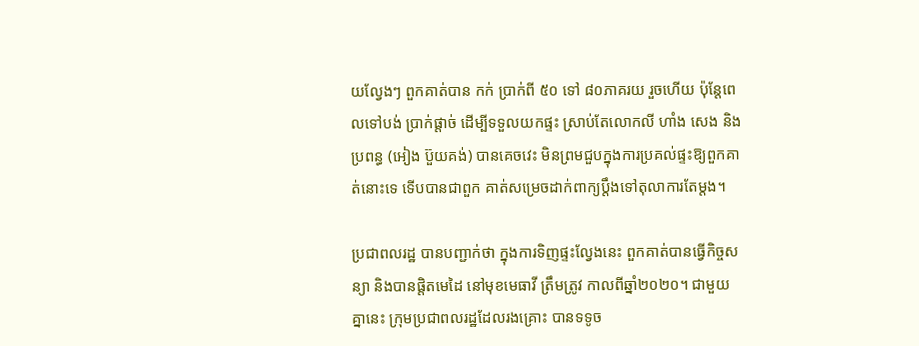យល្វែងៗ ពួកគាត់បាន កក់ ប្រាក់ពី ៥០ ទៅ ៨០ភាគរយ រួចហើយ ប៉ុន្តែពេលទៅបង់ ប្រាក់ផ្តាច់ ដើម្បីទទួលយកផ្ទះ ស្រាប់តែលោកលី ហាំង សេង និងប្រពន្ធ (អៀង ប៊ួយគង់) បានគេចវេះ មិនព្រមជួបក្នុងការប្រគល់ផ្ទះឱ្យពួកគាត់នោះទេ ទើបបានជាពួក គាត់សម្រេចដាក់ពាក្យប្តឹងទៅតុលាការតែម្តង។

ប្រជាពលរដ្ឋ បានបញ្ជាក់ថា ក្នុងការទិញផ្ទះល្វែងនេះ ពួកគាត់បានធ្វើកិច្ចសន្យា និងបានផ្តិតមេដៃ នៅមុខមេធាវី ត្រឹមត្រូវ កាលពីឆ្នាំ២០២០។ ជាមួយគ្នានេះ ក្រុមប្រជាពលរដ្ឋដែលរងគ្រោះ បានទទូច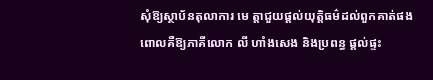សុំឱ្យស្ថាប័នតុលាការ មេ ត្តាជួយផ្តល់យុត្តិធម៌ដល់ពួកគាត់ផង ពោលគឺឱ្យភាគីលោក លី ហាំងសេង និងប្រពន្ធ ផ្តល់ផ្ទះ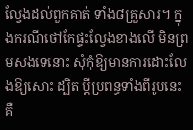ល្វែងដល់ពួកគាត់ ទាំង៨គ្រួសារ។ ក្នុងករណីថៅកែផ្ទះល្វែងខាងលើ មិនព្រមសងទេនោះ សុំកុំឱ្យមានការដោះលែងឱ្យសោះ ដ្បិត ប្តីប្រពន្ធទាំងពីរូបនេះ គឺ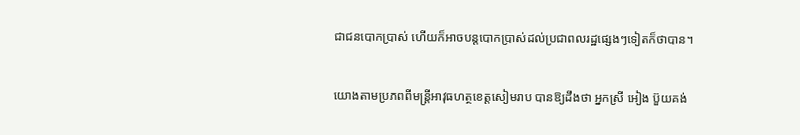ជាជនបោកប្រាស់ ហើយក៏អាចបន្តបោកប្រាស់ដល់ប្រជាពលរដ្ឋផ្សេងៗទៀតក៏ថាបាន។

យោងតាមប្រភពពីមន្ត្រីអាវុធហត្ថខេត្តសៀមរាប បានឱ្យដឹងថា អ្នកស្រី អៀង ប៊ួយគង់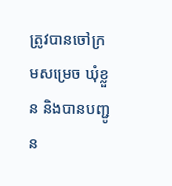ត្រូវបានចៅក្រមសម្រេច ឃុំខ្លួន និងបានបញ្ជូន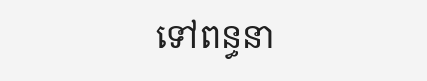ទៅពន្ធនា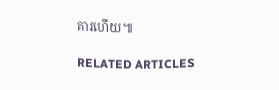គារហើយ៕

RELATED ARTICLES